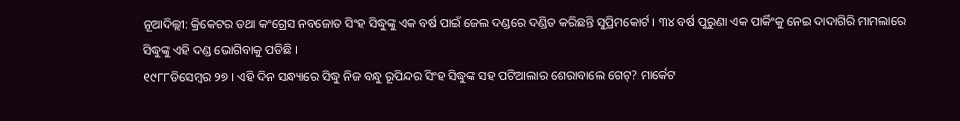ନୂଆଦିଲ୍ଲୀ: କ୍ରିକେଟର ତଥା କଂଗ୍ରେସ ନବଜୋତ ସିଂହ ସିଦ୍ଧୁଙ୍କୁ ଏକ ବର୍ଷ ପାଇଁ ଜେଲ ଦଣ୍ଡରେ ଦଣ୍ଡିତ କରିଛନ୍ତି ସୁପ୍ରିମକୋର୍ଟ । ୩୪ ବର୍ଷ ପୁରୁଣା ଏକ ପାର୍କିଂକୁ ନେଇ ଦାଦାଗିରି ମାମଲାରେ ସିଦ୍ଧୁଙ୍କୁ ଏହି ଦଣ୍ଡ ଭୋଗିବାକୁ ପଡିଛି ।
୧୯୮୮ଡିସେମ୍ବର ୨୭ । ଏହି ଦିନ ସନ୍ଧ୍ୟାରେ ସିଦ୍ଧୁ ନିଜ ବନ୍ଧୁ ରୂପିନ୍ଦର ସିଂହ ସିଦ୍ଧୁଙ୍କ ସହ ପଟିଆଲାର ଶେରାବାଲେ ଗେଟ୍? ମାର୍କେଟ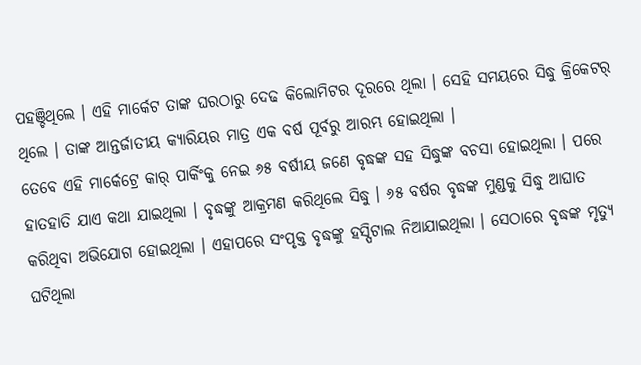ପହଞ୍ଚିଥିଲେ । ଏହି ମାର୍କେଟ ତାଙ୍କ ଘରଠାରୁ ଦେଢ କିଲୋମିଟର ଦୂରରେ ଥିଲା । ସେହି ସମୟରେ ସିଦ୍ଧୁ କ୍ରିକେଟର୍ ଥିଲେ । ତାଙ୍କ ଆନ୍ତର୍ଜାତୀୟ କ୍ୟାରିୟର ମାତ୍ର ଏକ ବର୍ଷ ପୂର୍ବରୁ ଆରମ୍ଭ ହୋଇଥିଲା ।
ତେବେ ଏହି ମାର୍କେଟ୍ରେ କାର୍ ପାର୍କିଂକୁ ନେଇ ୬୫ ବର୍ଷୀୟ ଜଣେ ବୃଦ୍ଧଙ୍କ ସହ ସିଦ୍ଧୁଙ୍କ ବଚସା ହୋଇଥିଲା । ପରେ ହାତହାତି ଯାଏ କଥା ଯାଇଥିଲା । ବୃଦ୍ଧଙ୍କୁ ଆକ୍ରମଣ କରିଥିଲେ ସିଦ୍ଧୁ । ୬୫ ବର୍ଷର ବୃଦ୍ଧଙ୍କ ମୁଣ୍ଡକୁ ସିଦ୍ଧୁ ଆଘାତ କରିଥିବା ଅଭିଯୋଗ ହୋଇଥିଲା । ଏହାପରେ ସଂପୃକ୍ତ ବୃଦ୍ଧଙ୍କୁ ହସ୍ପିଟାଲ ନିଆଯାଇଥିଲା । ସେଠାରେ ବୃଦ୍ଧଙ୍କ ମୃତ୍ୟୁ ଘଟିଥିଲା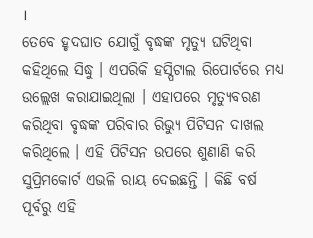।
ତେବେ ହୃଦଘାତ ଯୋଗୁଁ ବୃଦ୍ଧଙ୍କ ମୃତ୍ୟୁ ଘଟିଥିବା କହିଥିଲେ ସିଦ୍ଧୁ । ଏପରିକି ହସ୍ପିଟାଲ ରିପୋର୍ଟରେ ମଧ୍ୟ ଉଲ୍ଲେଖ କରାଯାଇଥିଲା । ଏହାପରେ ମୃତ୍ୟୁବରଣ କରିଥିବା ବୃଦ୍ଧଙ୍କ ପରିବାର ରିଭ୍ୟୁ ପିଟିସନ ଦାଖଲ କରିଥିଲେ । ଏହି ପିଟିସନ ଉପରେ ଶୁଣାଣି କରି ସୁପ୍ରିମକୋର୍ଟ ଏଭଳି ରାୟ ଦେଇଛନ୍ତି । କିଛି ବର୍ଷ ପୂର୍ବରୁ ଏହି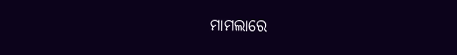ମାମଲାରେ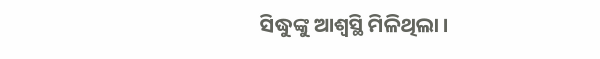ସିଦ୍ଧୁଙ୍କୁ ଆଶ୍ୱସ୍ଥି ମିଳିଥିଲା ।